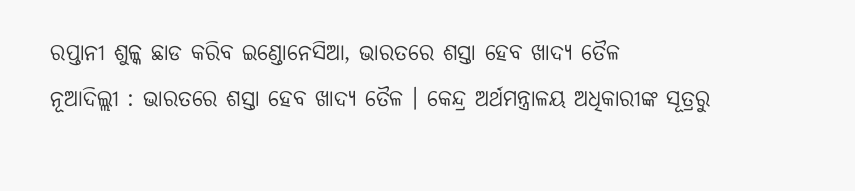ରପ୍ତାନୀ ଶୁଳ୍କ ଛାଡ କରିବ ଇଣ୍ଡୋନେସିଆ, ଭାରତରେ ଶସ୍ତା ହେବ ଖାଦ୍ୟ ତୈଳ
ନୂଆଦିଲ୍ଲୀ : ଭାରତରେ ଶସ୍ତା ହେବ ଖାଦ୍ୟ ତୈଳ । କେନ୍ଦ୍ର ଅର୍ଥମନ୍ତ୍ରାଳୟ ଅଧିକାରୀଙ୍କ ସୂତ୍ରରୁ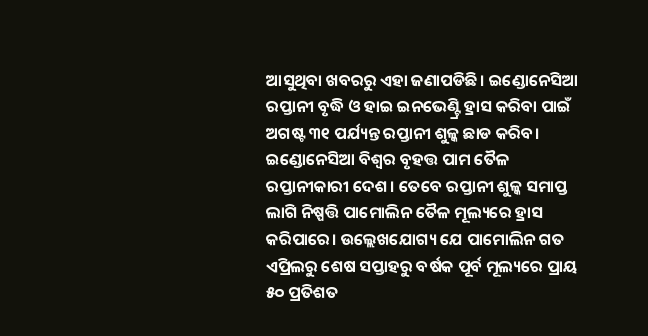ଆସୁଥିବା ଖବରରୁ ଏହା ଜଣାପଡିଛି। ଇଣ୍ଡୋନେସିଆ ରପ୍ତାନୀ ବୃଦ୍ଧି ଓ ହାଇ ଇନଭେଣ୍ଟ୍ରି ହ୍ରାସ କରିବା ପାଇଁ ଅଗଷ୍ଟ ୩୧ ପର୍ଯ୍ୟନ୍ତ ରପ୍ତାନୀ ଶୁଳ୍କ ଛାଡ କରିବ। ଇଣ୍ଡୋନେସିଆ ବିଶ୍ୱର ବୃହତ୍ତ ପାମ ତୈଳ ରପ୍ତାନୀକାରୀ ଦେଶ। ତେବେ ରପ୍ତାନୀ ଶୁଳ୍କ ସମାପ୍ତ ଲାଗି ନିଷ୍ପତ୍ତି ପାମୋଲିନ ତୈଳ ମୂଲ୍ୟରେ ହ୍ରାସ କରିପାରେ। ଉଲ୍ଲେଖଯୋଗ୍ୟ ଯେ ପାମୋଲିନ ଗତ ଏପ୍ରିଲରୁ ଶେଷ ସପ୍ତାହରୁ ବର୍ଷକ ପୂର୍ବ ମୂଲ୍ୟରେ ପ୍ରାୟ ୫୦ ପ୍ରତିଶତ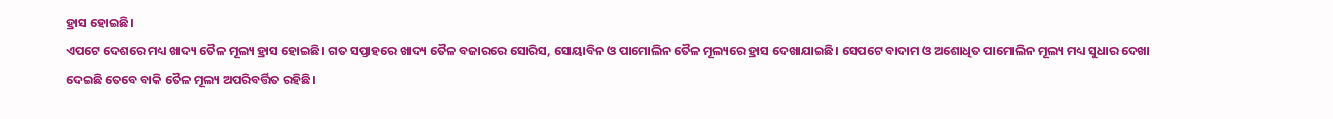ହ୍ରାସ ହୋଇଛି।
ଏପଟେ ଦେଶରେ ମଧ୍ୟ ଖାଦ୍ୟ ତୈଳ ମୂଲ୍ୟ ହ୍ରାସ ହୋଇଛି। ଗତ ସପ୍ତାହରେ ଖାଦ୍ୟ ତୈଳ ବଜାରରେ ସୋରିସ, ସୋୟାବିନ ଓ ପାମୋଲିନ ତୈଳ ମୂଲ୍ୟରେ ହ୍ରାସ ଦେଖାଯାଇଛି। ସେପଟେ ବାଦାମ ଓ ଅଶୋଧିତ ପାମୋଲିନ ମୂଲ୍ୟ ମଧ୍ୟ ସୁଧାର ଦେଖା ଦେଇଛି ତେବେ ବାକି ତୈଳ ମୂଲ୍ୟ ଅପରିବର୍ତ୍ତିତ ରହିଛି।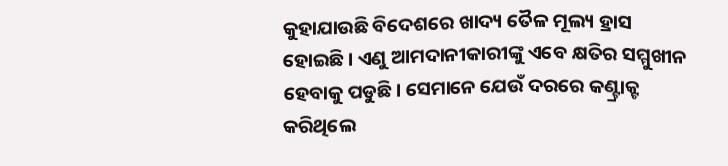କୁହାଯାଉଛି ବିଦେଶରେ ଖାଦ୍ୟ ତୈଳ ମୂଲ୍ୟ ହ୍ରାସ ହୋଇଛି। ଏଣୁ ଆମଦାନୀକାରୀଙ୍କୁ ଏବେ କ୍ଷତିର ସମ୍ମୁଖୀନ ହେବାକୁ ପଡୁଛି। ସେମାନେ ଯେଉଁ ଦରରେ କଣ୍ଟ୍ରାକ୍ଟ କରିଥିଲେ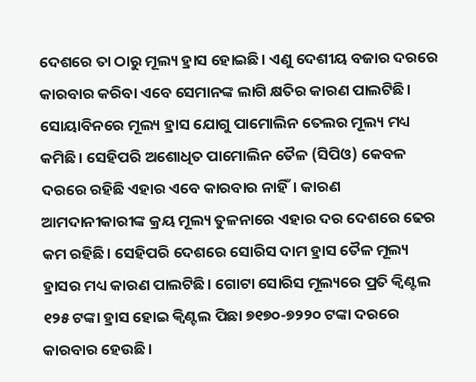ଦେଶରେ ତା ଠାରୁ ମୂଲ୍ୟ ହ୍ରାସ ହୋଇଛି। ଏଣୁ ଦେଶୀୟ ବଜାର ଦରରେ କାରବାର କରିବା ଏବେ ସେମାନଙ୍କ ଲାଗି କ୍ଷତିର କାରଣ ପାଲଟିଛି।
ସୋୟାବିନରେ ମୂଲ୍ୟ ହ୍ରାସ ଯୋଗୁ ପାମୋଲିନ ତେଲର ମୂଲ୍ୟ ମଧ୍ୟ କମିଛି। ସେହିପରି ଅଶୋଧିତ ପାମୋଲିନ ତୈଳ (ସିପିଓ) କେବଳ ଦରରେ ରହିଛି ଏହାର ଏବେ କାରବାର ନାହିଁ। କାରଣ ଆମଦାନୀକାରୀଙ୍କ କ୍ରୟ ମୂଲ୍ୟ ତୁଳନାରେ ଏହାର ଦର ଦେଶରେ ଢେର କମ ରହିଛି। ସେହିପରି ଦେଶରେ ସୋରିସ ଦାମ ହ୍ରାସ ତୈଳ ମୂଲ୍ୟ ହ୍ରାସର ମଧ୍ୟ କାରଣ ପାଲଟିଛି। ଗୋଟା ସୋରିସ ମୂଲ୍ୟରେ ପ୍ରତି କ୍ୱିଣ୍ଟଲ ୧୨୫ ଟଙ୍କା ହ୍ରାସ ହୋଇ କ୍ୱିଣ୍ଟଲ ପିଛା ୭୧୭୦-୭୨୨୦ ଟଙ୍କା ଦରରେ କାରବାର ହେଉଛି।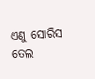ଏଣୁ ସୋରିସ ତେଲ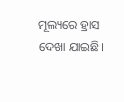ମୂଲ୍ୟରେ ହ୍ରାସ ଦେଖା ଯାଇଛି।